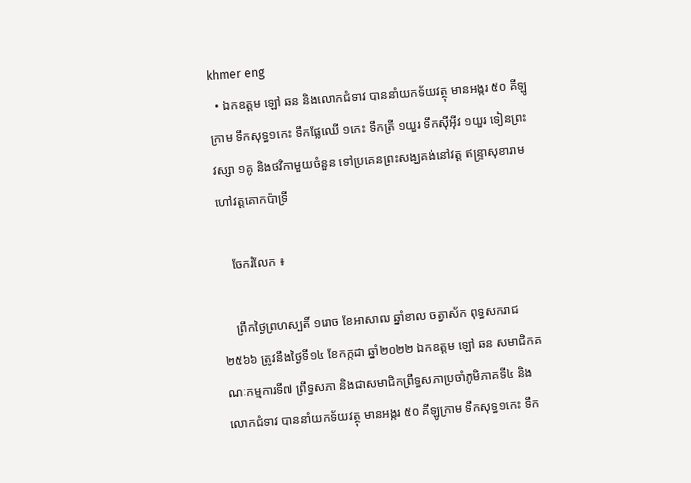khmer eng
  • ឯកឧត្តម ឡៅ ឆន និងលោកជំទាវ បាននាំយកទ័យវត្ថុ មានអង្ករ ៥០ គីឡូក្រាម ទឹកសុទ្ធ១កេះ ទឹកផ្លែឈើ ១កេះ ទឹកត្រី ១យួរ ទឹកស៊ីអ៊ីវ ១យួរ ទៀនព្រះវស្សា ១គូ និងថវិកាមួយចំនួន ទៅប្រគេនព្រះសង្ឃគង់នៅវត្ត ឥន្រ្ទាសុខារាម ហៅវត្តគោកប៉ាទ្រី

    ចែករំលែក ៖

    ព្រឹកថ្ងៃព្រហស្បតិ៍ ១រោច ខែអាសាឍ ឆ្នាំខាល ចត្វាស័ក ពុទ្ធសករាជ ២៥៦៦ ត្រូវនឹងថ្ងៃទី១៤ ខែកក្កដា ឆ្នាំ២០២២ ឯកឧត្តម ឡៅ ឆន សមាជិកគណៈកម្មការទី៧ ព្រឹទ្ធសភា និងជាសមាជិកព្រឹទ្ធសភាប្រចាំភូមិភាគទី៤ និងលោកជំទាវ បាននាំយកទ័យវត្ថុ មានអង្ករ ៥០ គីឡូក្រាម ទឹកសុទ្ធ១កេះ ទឹក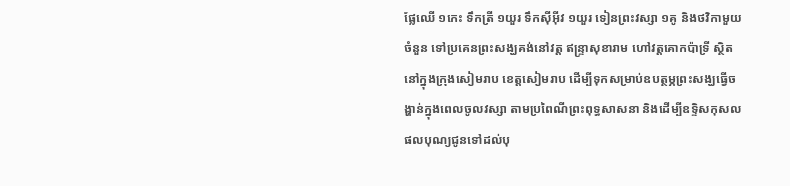ផ្លែឈើ ១កេះ ទឹកត្រី ១យួរ ទឹកស៊ីអ៊ីវ ១យួរ ទៀនព្រះវស្សា ១គូ និងថវិកាមួយចំនួន ទៅប្រគេនព្រះសង្ឃគង់នៅវត្ត ឥន្រ្ទាសុខារាម ហៅវត្តគោកប៉ាទ្រី ស្ថិតនៅក្នុងក្រុងសៀមរាប ខេត្តសៀមរាប ដើម្បីទុកសម្រាប់ឧបត្ថម្ភព្រះសង្ឃធ្វើចង្ហាន់ក្នុងពេលចូលវស្សា តាមប្រពៃណីព្រះពុទ្ធសាសនា និងដើម្បីឧទ្ទិសកុសលផលបុណ្យជូនទៅដល់បុ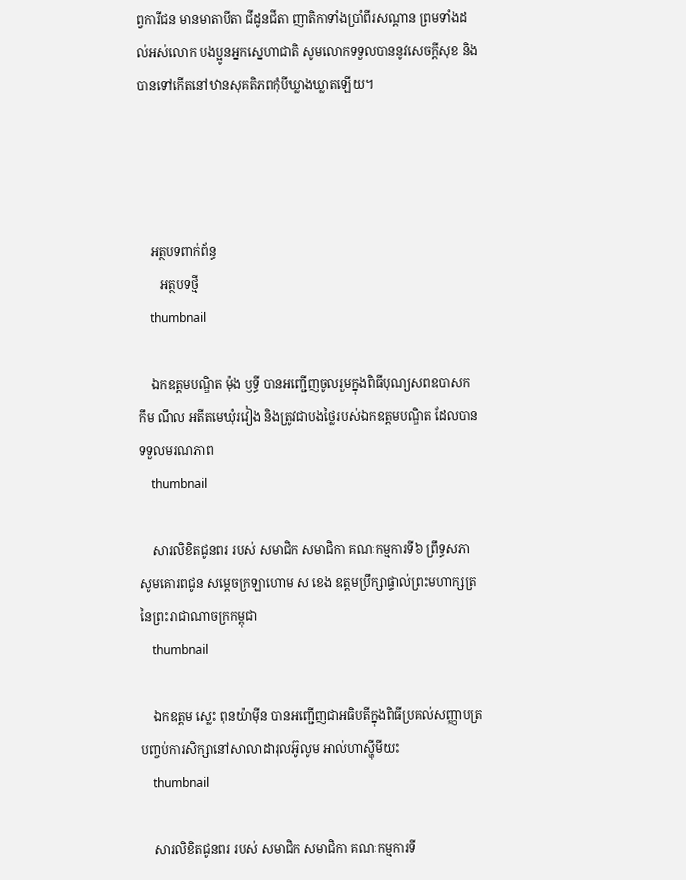ព្វការីជន មានមាតាបីតា ជីដូនជីតា ញាតិកាទាំងប្រាំពីរសណ្តាន ព្រមទាំងដល់អស់លោក បងប្អូនអ្នកស្នេហាជាតិ សូមលោកទទួលបាននូវសេចក្តីសុខ និងបានទៅកើតនៅឋានសុគតិភពកុំបីឃ្លាងឃ្លាតឡើយ។




    អត្ថបទពាក់ព័ន្ធ
       អត្ថបទថ្មី
    thumbnail

    ឯកឧត្តមបណ្ឌិត ម៉ុង ឫទ្ធី បានអញ្ជើញចូលរួមក្នុងពិធីបុណ្យសពឧបាសក កឹម ណឹល អតីតមេឃុំរវៀង និងត្រូវជាបងថ្លៃរបស់ឯកឧត្តមបណ្ឌិត ដែលបានទទួលមរណភាព
    thumbnail

    សារលិខិតជូនពរ របស់ សមាជិក សមាជិកា គណៈកម្មការទី៦ ព្រឹទ្ធសភា សូមគោរពជូន សម្តេចក្រឡាហោម ស ខេង ឧត្តមប្រឹក្សាផ្ទាល់ព្រះមហាក្សត្រ នៃព្រះរាជាណាចក្រកម្ពុជា
    thumbnail

    ឯកឧត្តម ស្លេះ ពុនយ៉ាមុីន បានអញ្ជើញជាអធិបតីក្នុងពិធីប្រគល់សញ្ញាបត្របញ្ចប់ការសិក្សានៅសាលាដារុលអ៊ូលូម អាល់ហាស្ហុីមីយះ
    thumbnail

    សារលិខិតជូនពរ របស់ សមាជិក សមាជិកា គណៈកម្មការទី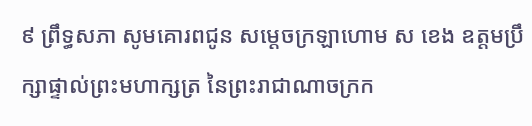៩ ព្រឹទ្ធសភា សូមគោរពជូន សម្តេចក្រឡាហោម ស ខេង ឧត្តមប្រឹក្សាផ្ទាល់ព្រះមហាក្សត្រ នៃព្រះរាជាណាចក្រក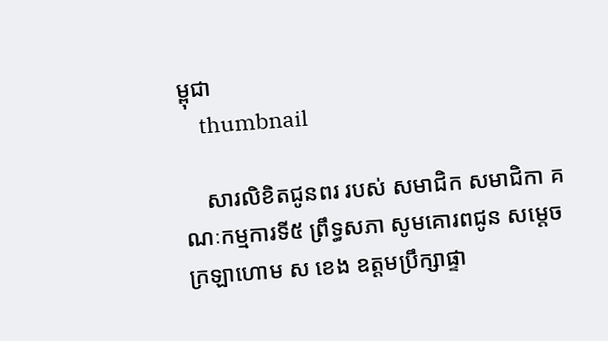ម្ពុជា
    thumbnail

    សារលិខិតជូនពរ របស់ សមាជិក សមាជិកា គណៈកម្មការទី៥ ព្រឹទ្ធសភា សូមគោរពជូន សម្តេចក្រឡាហោម ស ខេង ឧត្តមប្រឹក្សាផ្ទា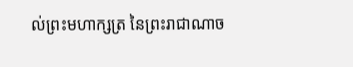ល់ព្រះមហាក្សត្រ នៃព្រះរាជាណាច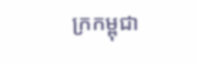ក្រកម្ពុជា